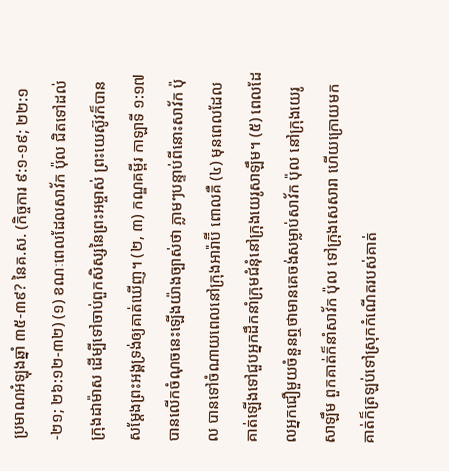ប្រមាណអំឡុងឆ្នាំ ៣៥-៣៩? នៃគ.ស. (កិច្ចការ ៩:១-១៩; ២២:១-២១; ២៦:១២-៣២) (១) ខណៈពេលដែលសាវ័ក ប៉ុល ជិតទៅដល់ក្រុងដាម៉ាស ដើម្បីទៅចាប់ពួកសិស្សនៃព្រះអម្ចាស់ ព្រះយេស៊ូវក៏បានសម្ដែងព្រះអង្គទ្រង់ឲ្យគាត់ឃើញ។ (២, ៣) កណ្ឌគម្ពីរ កាឡាទី ១:១៧ បានលើកចំណុចនេះឡើងយ៉ាងច្បាស់ថា ភ្លាមៗបន្ទាប់ពីនោះសាវ័ក ប៉ុល បានទៅចំណាយពេលនៅក្រុងអារ៉ាប៊ី ពោលគឺ (៤) មុនពេលដែលគាត់ឡើងទៅជួបអ្នកដឹកនាំក្រុមជំនុំនៅក្រុងយេរូសាឡឹម។ (៥) ពេលដែលអ្នកជឿមួយចំនួនឮថាមានគេចង់សម្លាប់សាវ័ក ប៉ុល នៅក្រុងយេរូសាឡឹម ពួកគាត់ក៏នាំសាវ័ក ប៉ុល ទៅក្រុងសេសារា ហើយក្រោយមក គាត់ក៏ត្រឡប់ទៅស្រុកកំណើតរបស់គាត់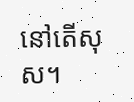នៅតើសុស។